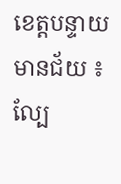ខេត្តបន្ទាយមានជ័យ ៖ ល្បែ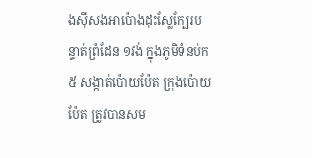ងស៊ីសងអាប៉ោងដុះស្លែក្បែរបន្ទាត់ព្រំដែន ១វង់ ក្នុងភូមិទំនប់ក៥ សង្កាត់ប៉ោយប៉ែត ក្រុងប៉ោយប៉ែត ត្រូវបានសម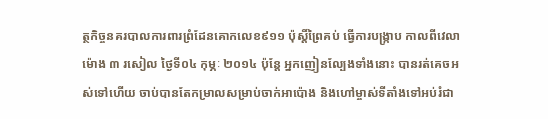ត្ថកិច្ចនគរបាលការពារព្រំដែនគោកលេខ៩១១ ប៉ុស្តិ៍ព្រៃគប់ ធ្វើការបង្ក្រាប កាលពីវេលាម៉ោង ៣ រសៀល ថ្ងៃទី០៤ កុម្ភៈ ២០១៤ ប៉ុន្តែ អ្នកញៀនល្បែងទាំងនោះ បានរត់គេចអស់ទៅហើយ ចាប់បានតែកម្រាលសម្រាប់ចាក់អាប៉ោង និងហៅម្ចាស់ទីតាំងទៅអប់រំជា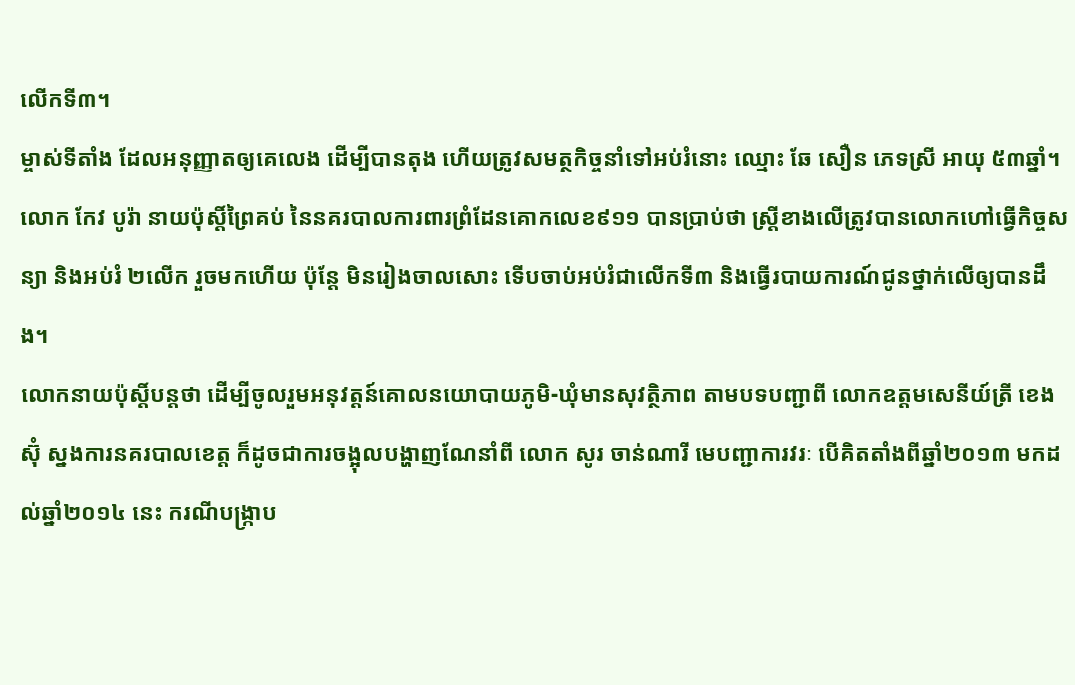លើកទី៣។
ម្ចាស់ទីតាំង ដែលអនុញ្ញាតឲ្យគេលេង ដើម្បីបានតុង ហើយត្រូវសមត្ថកិច្ចនាំទៅអប់រំនោះ ឈ្មោះ ឆែ សឿន ភេទស្រី អាយុ ៥៣ឆ្នាំ។ លោក កែវ បូរ៉ា នាយប៉ុស្តិ៍ព្រៃគប់ នៃនគរបាលការពារព្រំដែនគោកលេខ៩១១ បានប្រាប់ថា ស្ត្រីខាងលើត្រូវបានលោកហៅធ្វើកិច្ចសន្យា និងអប់រំ ២លើក រួចមកហើយ ប៉ុន្តែ មិនរៀងចាលសោះ ទើបចាប់អប់រំជាលើកទី៣ និងធ្វើរបាយការណ៍ជូនថ្នាក់លើឲ្យបានដឹង។
លោកនាយប៉ុស្តិ៍បន្តថា ដើម្បីចូលរួមអនុវត្តន៍គោលនយោបាយភូមិ-ឃុំមានសុវត្ថិភាព តាមបទបញ្ជាពី លោកឧត្តមសេនីយ៍ត្រី ខេង ស៊ុំ ស្នងការនគរបាលខេត្ត ក៏ដូចជាការចង្អុលបង្ហាញណែនាំពី លោក សូរ ចាន់ណារី មេបញ្ជាការវរៈ បើគិតតាំងពីឆ្នាំ២០១៣ មកដល់ឆ្នាំ២០១៤ នេះ ករណីបង្រ្កាប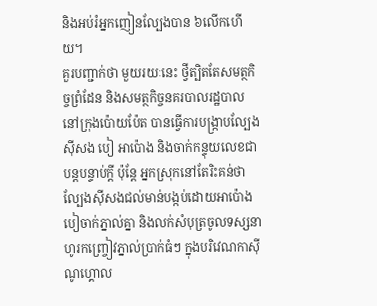និងអប់រំអ្នកញៀនល្បែងបាន ៦លើកហើយ។
គួរបញ្ជាក់ថា មួយរយៈនេះ ថ្វីត្បិតតែសមត្ថកិច្ចព្រំដែន និងសមត្ថកិច្ចនគរបាលរដ្ឋបាល នៅក្រុងប៉ោយប៉ែត បានធ្វើការបង្រ្កាបល្បែងស៊ីសង បៀ អាប៉ោង និងចាក់កន្ទុយលេខជាបន្តបន្ទាប់ក្ដី ប៉ុន្តែ អ្នកស្រុកនៅតែរិះគន់ថា ល្បែងស៊ីសងជល់មាន់បង្កប់ដោយអាប៉ោងបៀចាក់ភ្នាល់គ្នា និងលក់សំបុត្រចូលទស្សនាហូរកញ្ច្រៀវភ្នាល់ប្រាក់ធំៗ ក្នុងបរិវេណកាស៊ីណូហ្គោល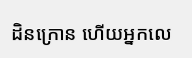ដិនក្រោន ហើយអ្នកលេ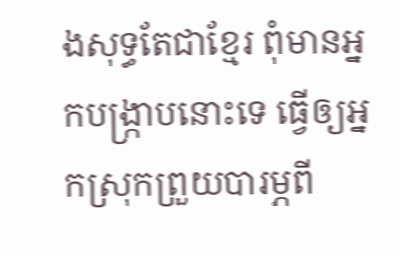ងសុទ្ធតែជាខ្មែរ ពុំមានអ្នកបង្រ្កាបនោះទេ ធ្វើឲ្យអ្នកស្រុកព្រួយបារម្ភពី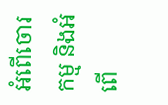អំពើចោរកម្ម និងអំពើ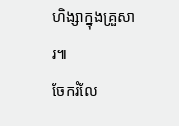ហិង្សាក្នុងគ្រួសារ៕
ចែករំលែ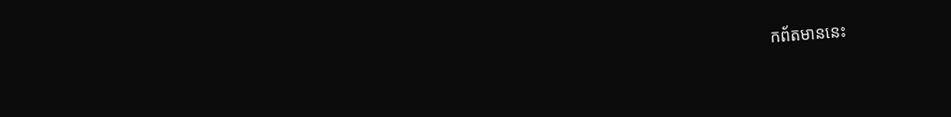កព័តមាននេះ